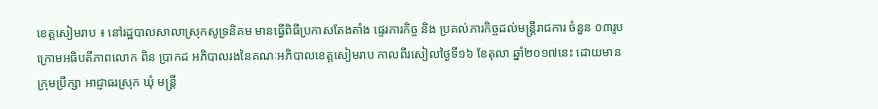ខេត្តសៀមរាប ៖ នៅរដ្ឋបាលសាលាស្រុកសូទ្រនិគម មានធ្វើពិធីប្រកាសតែងតាំង ផ្ទេរភារកិច្ច និង ប្រគល់ភារកិច្ចដល់មន្ត្រីរាជការ ចំនួន ០៣រូប ក្រោមអធិបតីភាពលោក ពិន ប្រាកដ អភិបាលរងនៃគណៈអភិបាលខេត្តសៀមរាប កាលពីរសៀលថ្ងៃទី១៦ ខែតុលា ឆ្នាំ២០១៧នេះ ដោយមានក្រុមប្រឹក្សា អាជ្ញាធរស្រុក ឃុំ មន្ត្រី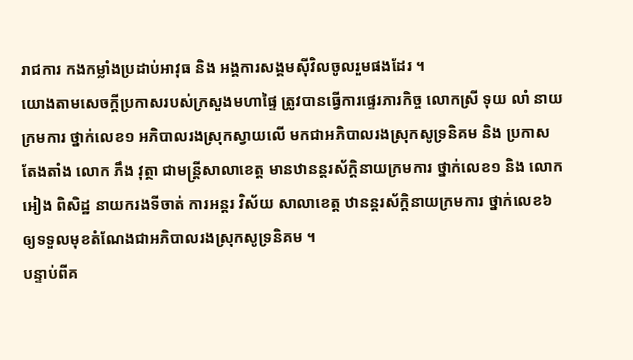រាជការ កងកម្លាំងប្រដាប់អាវុធ និង អង្គការសង្គមស៊ីវិលចូលរួមផងដែរ ។
យោងតាមសេចក្តីប្រកាសរបស់ក្រសួងមហាផ្ទៃ ត្រូវបានធ្វើការផ្ទេរភារកិច្ច លោកស្រី ទុយ លាំ នាយក្រមការ ថ្នាក់លេខ១ អភិបាលរងស្រុកស្វាយលើ មកជាអភិបាលរងស្រុកសូទ្រនិគម និង ប្រកាសតែងតាំង លោក ភឹង វុត្ថា ជាមន្ត្រីសាលាខេត្ត មានឋានន្តរស័ក្តិនាយក្រមការ ថ្នាក់លេខ១ និង លោក អៀង ពិសិដ្ឋ នាយករងទីចាត់ ការអន្តរ វិស័យ សាលាខេត្ត ឋានន្តរស័ក្តិនាយក្រមការ ថ្នាក់លេខ៦ ឲ្យទទួលមុខតំណែងជាអភិបាលរងស្រុកសូទ្រនិគម ។
បន្ទាប់ពីគ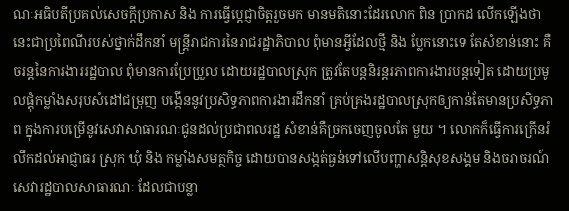ណៈអធិបតីប្រគល់សេចក្តីប្រកាស និង ការធ្វើប្តេជ្ញាចិត្តរួចមក មានមតិនោះដែរលោក ពិន ប្រាកដ លើកឡើងថា នេះជាប្រពៃណីរបស់ថ្នាក់ដឹកនាំ មន្ត្រីរាជការនៃរាជរដ្ឋាភិបាល ពុំមានអ្វីដែលថ្មី និង ប្លែកនោះទេ តែសំខាន់នោះ គឺចរន្តនៃការងាររដ្ឋបាល ពុំមានការប្រែប្រួល ដោយរដ្ឋបាលស្រុក ត្រូវតែបន្តនិរន្តរភាពការងារបន្តទៀត ដោយប្រមូលផ្តុំកម្លាំងសរុបសំដៅជម្រុញ បង្កើននូវប្រសិទ្ធភាពការងារដឹកនាំ គ្រប់គ្រងរដ្ឋបាលស្រុកឲ្យកាន់តែមានប្រសិទ្ធភាព ក្នុងការបម្រើនូវសេវាសាធារណៈជូនដល់ប្រជាពលរដ្ឋ សំខាន់គឺច្រកចេញចូលតែ មួយ ។ លោកក៏ធ្វើការក្រើនរំលឹកដល់អាជ្ញាធរ ស្រុក ឃុំ និង កម្លាំងសមត្ថកិច្ច ដោយបានសង្កត់ធ្ងន់ទៅលើបញ្ហាសន្តិសុខសង្គម និងចរាចរណ៍ សេវារដ្ឋបាលសាធារណៈ ដែលជាបន្លា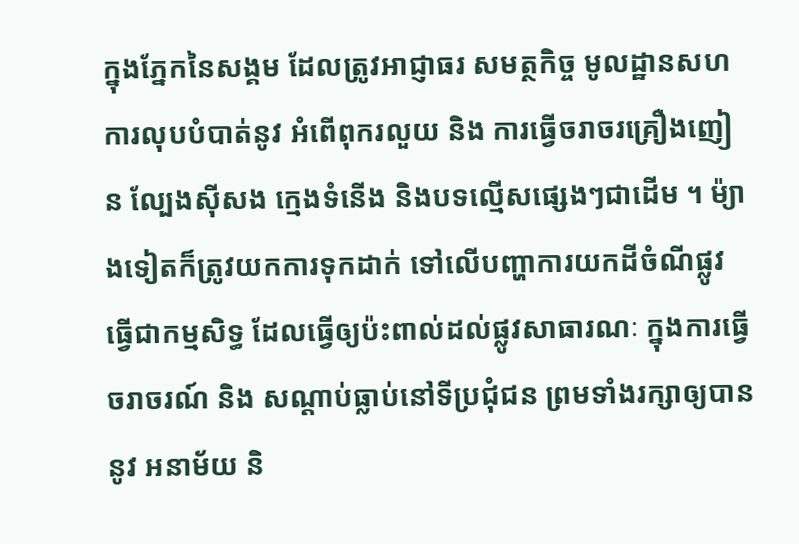ក្នុងភ្នែកនៃសង្គម ដែលត្រូវអាជ្ញាធរ សមត្ថកិច្ច មូលដ្ឋានសហការលុបបំបាត់នូវ អំពើពុករលួយ និង ការធ្វើចរាចរគ្រឿងញៀន ល្បែងស៊ីសង ក្មេងទំនើង និងបទល្មើសផ្សេងៗជាដើម ។ ម៉្យាងទៀតក៏ត្រូវយកការទុកដាក់ ទៅលើបញ្ហាការយកដីចំណីផ្លូវធ្វើជាកម្មសិទ្ធ ដែលធ្វើឲ្យប៉ះពាល់ដល់ផ្លូវសាធារណៈ ក្នុងការធ្វើចរាចរណ៍ និង សណ្តាប់ធ្លាប់នៅទីប្រជុំជន ព្រមទាំងរក្សាឲ្យបាននូវ អនាម័យ និ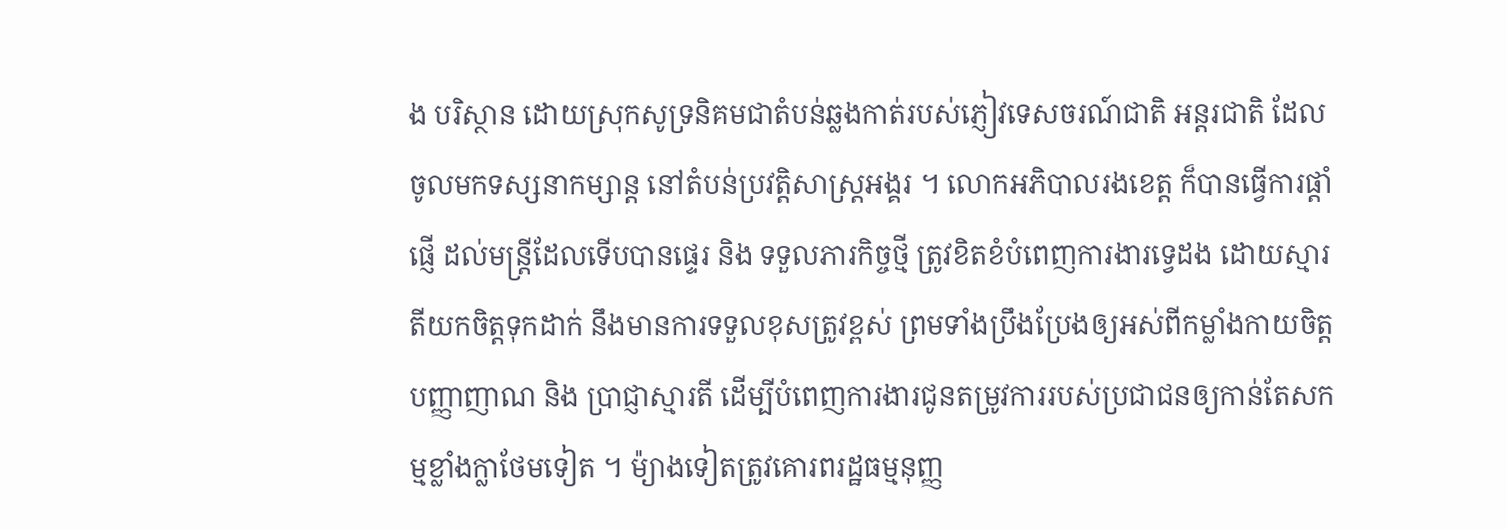ង បរិស្ថាន ដោយស្រុកសូទ្រនិគមជាតំបន់ឆ្លងកាត់របស់ភ្ញៀវទេសចរណ៍ជាតិ អន្តរជាតិ ដែលចូលមកទស្សនាកម្សាន្ត នៅតំបន់ប្រវត្តិសាស្ត្រអង្គរ ។ លោកអភិបាលរងខេត្ត ក៏បានធ្វើការផ្តាំផ្ញើ ដល់មន្ត្រីដែលទើបបានផ្ទេរ និង ទទួលភារកិច្ចថ្មី ត្រូវខិតខំបំពេញការងារទ្វេដង ដោយស្មារតីយកចិត្តទុកដាក់ នឹងមានការទទួលខុសត្រូវខ្ពស់ ព្រមទាំងប្រឹងប្រែងឲ្យអស់ពីកម្លាំងកាយចិត្ត បញ្ញាញាណ និង ប្រាជ្ញាស្មារតី ដើម្បីបំពេញការងារជូនតម្រូវការរបស់ប្រជាជនឲ្យកាន់តែសកម្មខ្លាំងក្លាថែមទៀត ។ ម៉្យាងទៀតត្រូវគោរពរដ្ឋធម្មនុញ្ញ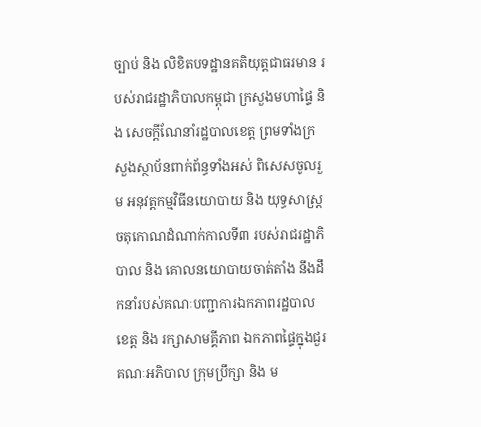ច្បាប់ និង លិខិតបទដ្ឋានគតិយុត្តជាធរមាន របស់រាជរដ្ឋាភិបាលកម្ពុជា ក្រសួងមហាផ្ទៃ និង សេចក្តីណែនាំរដ្ឋបាលខេត្ត ព្រមទាំងក្រសួងស្ថាប័នពាក់ព័ន្ធទាំងអស់ ពិសេសចូលរួម អនុវត្តកម្មវិធីនយោបាយ និង យុទ្ធសាស្ត្រចតុកោណដំណាក់កាលទី៣ របស់រាជរដ្ឋាភិបាល និង គោលនយោបាយចាត់តាំង នឹងដឹកនាំរបស់គណៈបញ្ជាការឯកភាពរដ្ឋបាល ខេត្ត និង រក្សាសាមគ្គីភាព ឯកភាពផ្ទៃក្នុងជួរគណៈអភិបាល ក្រុមប្រឹក្សា និង ម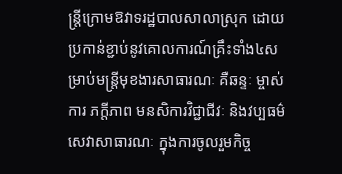ន្ត្រីក្រោមឱវាទរដ្ឋបាលសាលាស្រុក ដោយប្រកាន់ខ្ជាប់នូវគោលការណ៍គ្រឹះទាំង៤សម្រាប់មន្ត្រីមុខងារសាធារណៈ គឺឆន្ទៈ ម្ចាស់ការ ភក្ដីភាព មនសិការវិជ្ជាជីវៈ និងវប្បធម៌សេវាសាធារណៈ ក្នុងការចូលរួមកិច្ច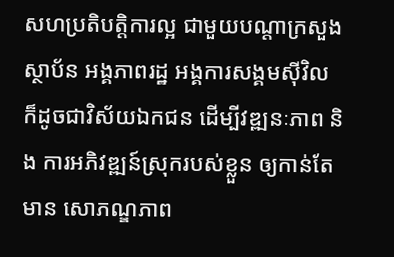សហប្រតិបត្តិការល្អ ជាមួយបណ្តាក្រសួង ស្ថាប័ន អង្គភាពរដ្ឋ អង្គការសង្គមស៊ីវិល ក៏ដូចជាវិស័យឯកជន ដើម្បីវឌ្ឍនៈភាព និង ការអភិវឌ្ឍន៍ស្រុករបស់ខ្លួន ឲ្យកាន់តែមាន សោភណ្ឌភាព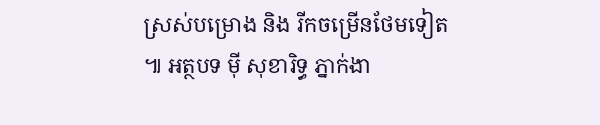ស្រស់បម្រោង និង រីកចម្រើនថែមទៀត ៕ អត្ថបទ ម៉ី សុខារិទ្ធ ភ្នាក់ងា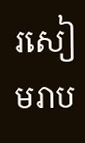រសៀមរាប